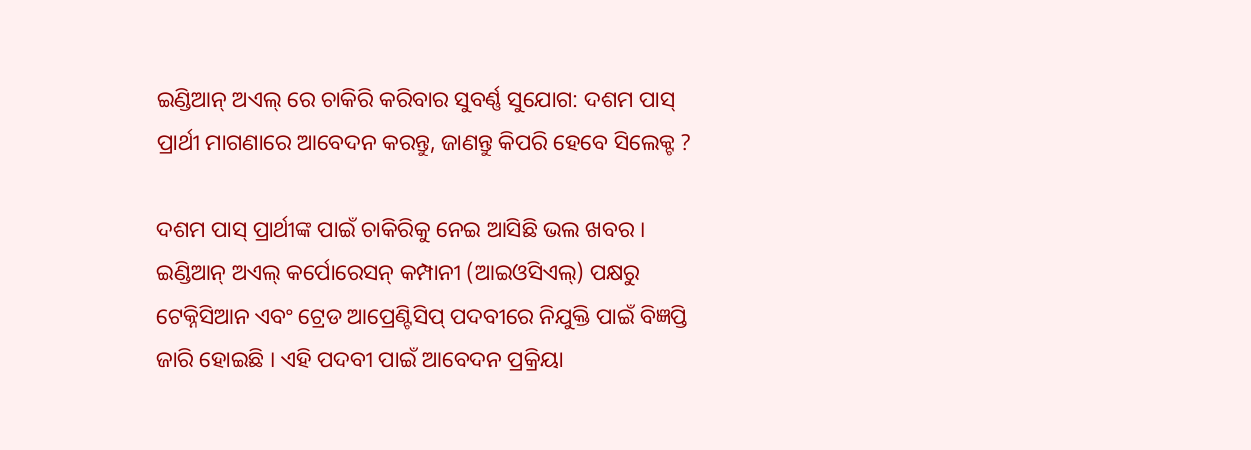ଇଣ୍ଡିଆନ୍ ଅଏଲ୍ ରେ ଚାକିରି କରିବାର ସୁବର୍ଣ୍ଣ ସୁଯୋଗ: ଦଶମ ପାସ୍ ପ୍ରାର୍ଥୀ ମାଗଣାରେ ଆବେଦନ କରନ୍ତୁ, ଜାଣନ୍ତୁ କିପରି ହେବେ ସିଲେକ୍ଟ ?

ଦଶମ ପାସ୍ ପ୍ରାର୍ଥୀଙ୍କ ପାଇଁ ଚାକିରିକୁ ନେଇ ଆସିଛି ଭଲ ଖବର । ଇଣ୍ଡିଆନ୍ ଅଏଲ୍ କର୍ପୋରେସନ୍ କମ୍ପାନୀ (ଆଇଓସିଏଲ୍) ପକ୍ଷରୁ ଟେକ୍ନିସିଆନ ଏବଂ ଟ୍ରେଡ ଆପ୍ରେଣ୍ଟିସିପ୍ ପଦବୀରେ ନିଯୁକ୍ତି ପାଇଁ ବିଜ୍ଞପ୍ତି ଜାରି ହୋଇଛି । ଏହି ପଦବୀ ପାଇଁ ଆବେଦନ ପ୍ରକ୍ରିୟା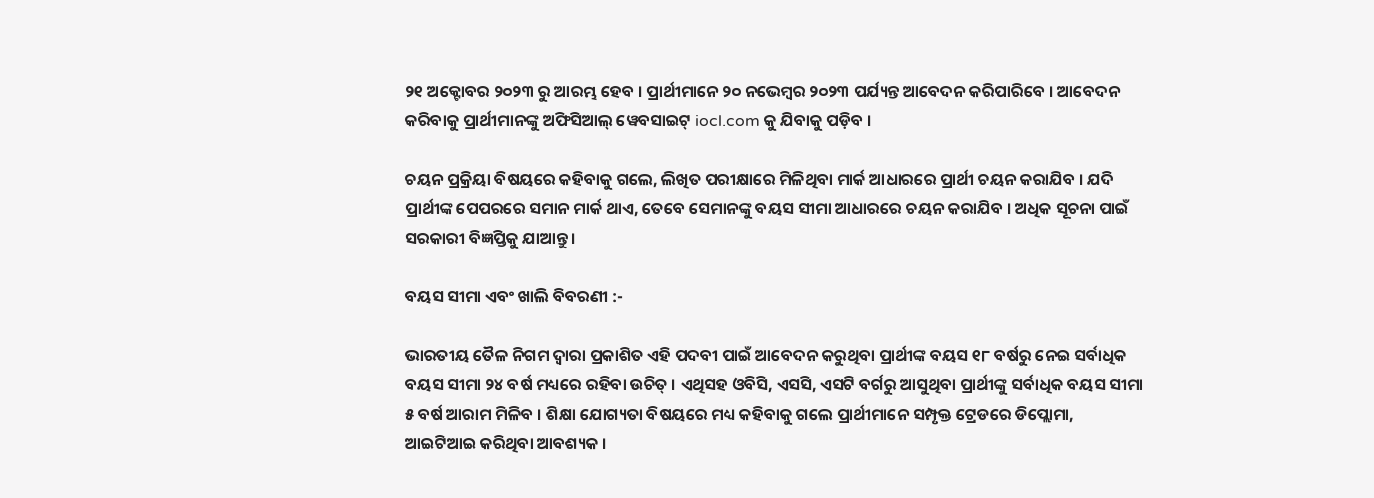୨୧ ଅକ୍ଟୋବର ୨୦୨୩ ରୁ ଆରମ୍ଭ ହେବ । ପ୍ରାର୍ଥୀମାନେ ୨୦ ନଭେମ୍ବର ୨୦୨୩ ପର୍ଯ୍ୟନ୍ତ ଆବେଦନ କରିପାରିବେ । ଆବେଦନ କରିବାକୁ ପ୍ରାର୍ଥୀମାନଙ୍କୁ ଅଫିସିଆଲ୍ ୱେବସାଇଟ୍ iocl.com କୁ ଯିବାକୁ ପଡ଼ିବ ।

ଚୟନ ପ୍ରକ୍ରିୟା ବିଷୟରେ କହିବାକୁ ଗଲେ, ଲିଖିତ ପରୀକ୍ଷାରେ ମିଳିଥିବା ମାର୍କ ଆଧାରରେ ପ୍ରାର୍ଥୀ ଚୟନ କରାଯିବ । ଯଦି ପ୍ରାର୍ଥୀଙ୍କ ପେପରରେ ସମାନ ମାର୍କ ଥାଏ, ତେବେ ସେମାନଙ୍କୁ ବୟସ ସୀମା ଆଧାରରେ ଚୟନ କରାଯିବ । ଅଧିକ ସୂଚନା ପାଇଁ ସରକାରୀ ବିଜ୍ଞପ୍ତିକୁ ଯାଆନ୍ତୁ ।

ବୟସ ସୀମା ଏବଂ ଖାଲି ବିବରଣୀ :-

ଭାରତୀୟ ତୈଳ ନିଗମ ଦ୍ୱାରା ପ୍ରକାଶିତ ଏହି ପଦବୀ ପାଇଁ ଆବେଦନ କରୁଥିବା ପ୍ରାର୍ଥୀଙ୍କ ବୟସ ୧୮ ବର୍ଷରୁ ନେଇ ସର୍ବାଧିକ ବୟସ ସୀମା ୨୪ ବର୍ଷ ମଧ୍ୟରେ ରହିବା ଉଚିତ୍ । ଏଥିସହ ଓବିସି, ଏସସି, ଏସଟି ବର୍ଗରୁ ଆସୁଥିବା ପ୍ରାର୍ଥୀଙ୍କୁ ସର୍ବାଧିକ ବୟସ ସୀମା ୫ ବର୍ଷ ଆରାମ ମିଳିବ । ଶିକ୍ଷା ଯୋଗ୍ୟତା ବିଷୟରେ ମଧ୍ୟ କହିବାକୁ ଗଲେ ପ୍ରାର୍ଥୀମାନେ ସମ୍ପୃକ୍ତ ଟ୍ରେଡରେ ଡିପ୍ଲୋମା, ଆଇଟିଆଇ କରିଥିବା ଆବଶ୍ୟକ ।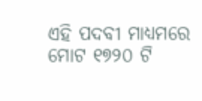ଏହି ପଦବୀ ମାଧ୍ୟମରେ ମୋଟ ୧୭୨୦ ଟି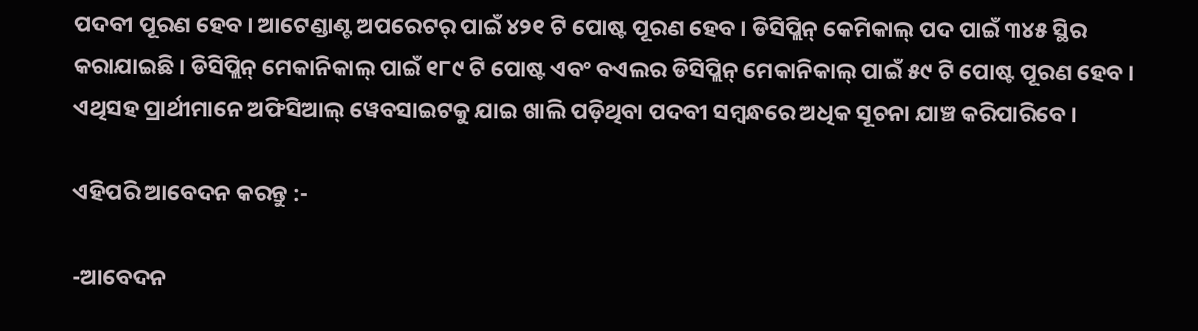ପଦବୀ ପୂରଣ ହେବ । ଆଟେଣ୍ଡାଣ୍ଟ ଅପରେଟର୍ ପାଇଁ ୪୨୧ ଟି ପୋଷ୍ଟ ପୂରଣ ହେବ । ଡିସିପ୍ଲିନ୍ କେମିକାଲ୍ ପଦ ପାଇଁ ୩୪୫ ସ୍ଥିର କରାଯାଇଛି । ଡିସିପ୍ଲିନ୍ ମେକାନିକାଲ୍ ପାଇଁ ୧୮୯ ଟି ପୋଷ୍ଟ ଏବଂ ବଏଲର ଡିସିପ୍ଲିନ୍ ମେକାନିକାଲ୍ ପାଇଁ ୫୯ ଟି ପୋଷ୍ଟ ପୂରଣ ହେବ । ଏଥିସହ ପ୍ରାର୍ଥୀମାନେ ଅଫିସିଆଲ୍ ୱେବସାଇଟକୁ ଯାଇ ଖାଲି ପଡ଼ିଥିବା ପଦବୀ ସମ୍ବନ୍ଧରେ ଅଧିକ ସୂଚନା ଯାଞ୍ଚ କରିପାରିବେ ।

ଏହିପରି ଆବେଦନ କରନ୍ତୁ :-

-ଆବେଦନ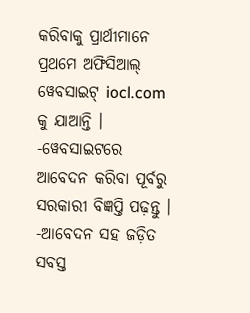କରିବାକୁ ପ୍ରାର୍ଥୀମାନେ ପ୍ରଥମେ ଅଫିସିଆଲ୍ ୱେବସାଇଟ୍ iocl.com କୁ ଯାଆନ୍ତି ।
-ୱେବସାଇଟରେ ଆବେଦନ କରିବା ପୂର୍ବରୁ ସରକାରୀ ବିଜ୍ଞପ୍ତି ପଢ଼ନ୍ତୁ ।
-ଆବେଦନ ସହ ଜଡ଼ିତ ସବସ୍ତ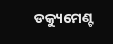ଡକ୍ୟୁମେଣ୍ଟ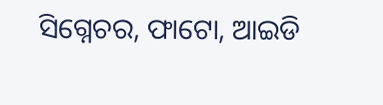ସିଗ୍ନେଚର, ଫାଟୋ, ଆଇଡି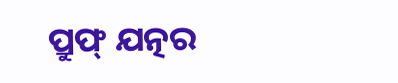ପ୍ରୁଫ୍ ଯତ୍ନର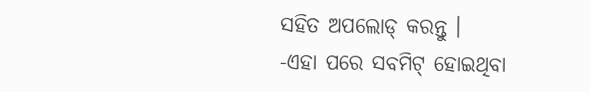ସହିତ ଅପଲୋଡ୍ କରନ୍ତୁ ।
-ଏହା ପରେ ସବମିଟ୍ ହୋଇଥିବା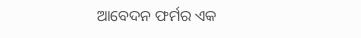ଆବେଦନ ଫର୍ମର ଏକ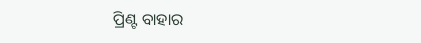ପ୍ରିଣ୍ଟ ବାହାର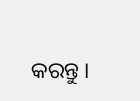କରନ୍ତୁ ।